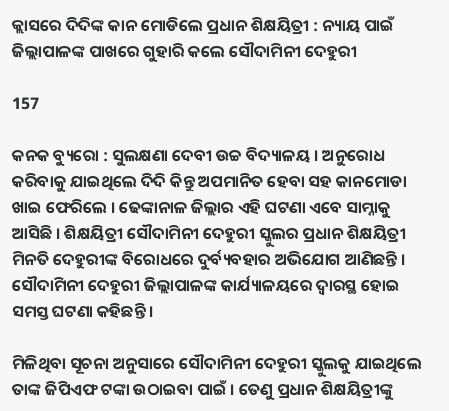କ୍ଲାସରେ ଦିଦିଙ୍କ କାନ ମୋଡିଲେ ପ୍ରଧାନ ଶିକ୍ଷୟିତ୍ରୀ : ନ୍ୟାୟ ପାଇଁ ଜିଲ୍ଲାପାଳଙ୍କ ପାଖରେ ଗୁହାରି କଲେ ସୌଦାମିନୀ ଦେହୁରୀ

157

କନକ ବ୍ୟୁରୋ : ସୁଲକ୍ଷଣା ଦେବୀ ଉଚ୍ଚ ବିଦ୍ୟାଳୟ । ଅନୁରୋଧ କରିବାକୁ ଯାଇଥିଲେ ଦିଦି କିନ୍ତୁ ଅପମାନିତ ହେବା ସହ କାନମୋଡା ଖାଇ ଫେରିଲେ । ଢେଙ୍କାନାଳ ଜିଲ୍ଲାର ଏହି ଘଟଣା ଏବେ ସାମ୍ନାକୁ ଆସିଛି । ଶିକ୍ଷୟିତ୍ରୀ ସୌଦାମିନୀ ଦେହୁରୀ ସ୍କୁଲର ପ୍ରଧାନ ଶିକ୍ଷୟିତ୍ରୀ ମିନତି ଦେହୁରୀଙ୍କ ବିରୋଧରେ ଦୁର୍ବ୍ୟବହାର ଅଭିଯୋଗ ଆଣିଛନ୍ତି । ସୌଦାମିନୀ ଦେହୁରୀ ଜିଲ୍ଲାପାଳଙ୍କ କାର୍ଯ୍ୟାଳୟରେ ଦ୍ୱାରସ୍ଥ ହୋଇ ସମସ୍ତ ଘଟଣା କହିଛନ୍ତି ।

ମିଳିଥିବା ସୂଚନା ଅନୁସାରେ ସୌଦାମିନୀ ଦେହୁରୀ ସ୍କୁଲକୁ ଯାଇଥିଲେ ତାଙ୍କ ଜିପିଏଫ ଟଙ୍କା ଉଠାଇବା ପାଇଁ । ତେଣୁ ପ୍ରଧାନ ଶିକ୍ଷୟିତ୍ରୀଙ୍କୁ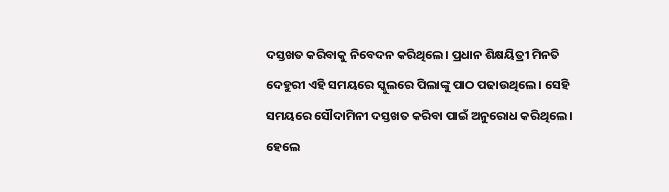ଦସ୍ତଖତ କରିବାକୁ ନିବେଦନ କରିଥିଲେ । ପ୍ରଧାନ ଶିକ୍ଷୟିତ୍ରୀ ମିନତି ଦେହୁରୀ ଏହି ସମୟରେ ସ୍କୁଲରେ ପିଲାଙ୍କୁ ପାଠ ପଢାଉଥିଲେ । ସେହି ସମୟରେ ସୌଦାମିନୀ ଦସ୍ତଖତ କରିବା ପାଇଁ ଅନୁରୋଧ କରିଥିଲେ । ହେଲେ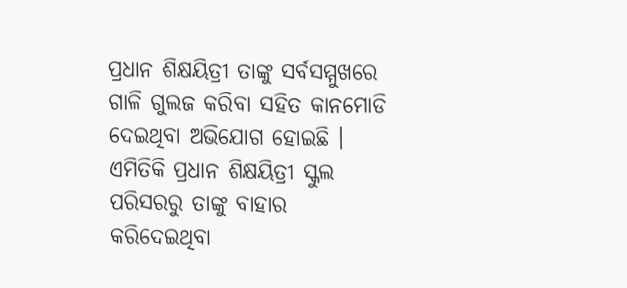ପ୍ରଧାନ ଶିକ୍ଷୟିତ୍ରୀ ତାଙ୍କୁ ସର୍ବସମ୍ମୁଖରେ ଗାଳି ଗୁଲଜ କରିବା ସହିତ କାନମୋଡି ଦେଇଥିବା ଅଭିଯୋଗ ହୋଇଛି । ଏମିତିକି ପ୍ରଧାନ ଶିକ୍ଷୟିତ୍ରୀ ସ୍କୁଲ ପରିସରରୁ ତାଙ୍କୁ ବାହାର କରିଦେଇଥିବା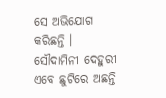ସେ ଅଭିଯୋଗ କରିଛନ୍ତି । ସୌଦାମିନୀ ଦେହୁରୀ ଏବେ ଛୁଟିରେ ଅଛନ୍ତି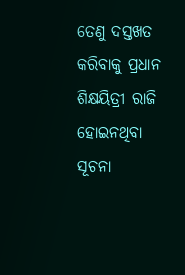ତେଣୁ ଦସ୍ତଖତ କରିବାକୁ ପ୍ରଧାନ ଶିକ୍ଷୟିତ୍ରୀ ରାଜି ହୋଇନଥିବା ସୂଚନା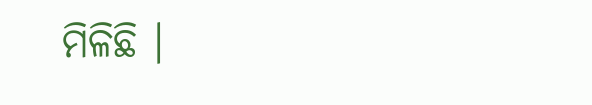ମିଳିଛି ।